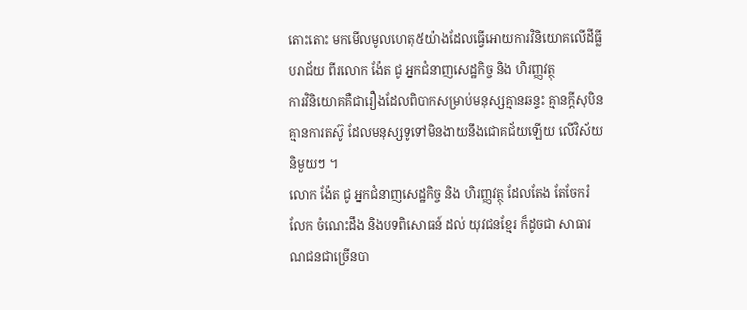តោះតោះ មកមើលមូលហេតុ៥យ៉ាងដែលធ្វើអោយការវិនិយោគលើដីធ្លីបរាជ័យ ពីរលោក ង៉ែត ជូ អ្នកជំនាញសេដ្ឋកិច្ច និង ហិរញ្ញវត្ថុ
ការវិនិយោគគឺជារឿងដែលពិបាកសម្រាប់មនុស្សគ្មានឆន្ទះ គ្មានក្តីសុបិន គ្មានការតស៊ូ ដែលមនុស្សទូទៅមិនងាយនឹងជោគជ័យឡើយ លើវិស័យនិមួយៗ ។
លោក ង៉ែត ជូ អ្នកជំនាញសេដ្ឋកិច្ច និង ហិរញ្ញវត្ថុ ដែលតែង តែចែករំលែក ចំណេះដឹង និងបទពិសោធន៍ ដល់ យុវជនខ្មែរ ក៏ដូចជា សាធារណជនជាច្រើនបា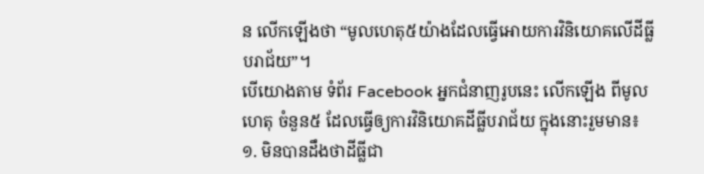ន លើកឡើងថា “មូលហេតុ៥យ៉ាងដែលធ្វើអោយការវិនិយោគលើដីធ្លីបរាជ័យ”។
បើយោងតាម ទំព័រ Facebook អ្នកជំនាញរូបនេះ លើកឡើង ពីមូលហេតុ ចំនួន៥ ដែលធ្វើឲ្យការវិនិយោគដីធ្លីបរាជ័យ ក្នុងនោះរួមមាន៖
១. មិនបានដឹងថាដីធ្លីជា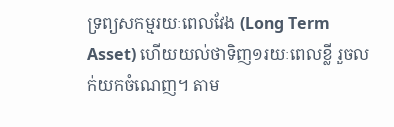ទ្រព្យសកម្មរយៈពេលវែង (Long Term Asset) ហើយយល់ថាទិញ១រយៈពេលខ្លី រួចលក់យកចំណេញ។ តាម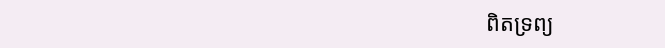ពិតទ្រព្យ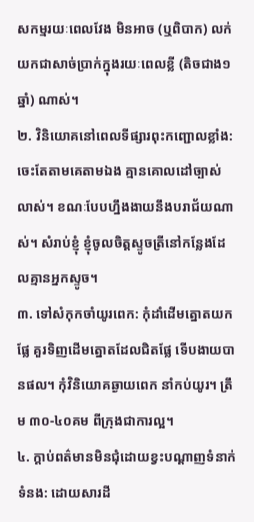សកម្មរយៈពេលវែង មិនអាច (ឬពិបាក) លក់យកជាសាច់ប្រាក់ក្នុងរយៈពេលខ្លី (តិចជាង១ឆ្នាំ) ណាស់។
២. វិនិយោគនៅពេលទីផ្សារពុះកញ្ជោលខ្លាំង: ចេះតែតាមគេតាមឯង គ្មានគោលដៅច្បាស់លាស់។ ខណៈបែបហ្នឹងងាយនឹងបរាជ័យណាស់។ សំរាប់ខ្ញុំ ខ្ញុំចូលចិត្តស្ទូចត្រីនៅកន្លែងដែលគ្មានអ្នកស្ទូច។
៣. ទៅសំកុកចាំយូរពេក: កុំដាំដើមត្នោតយកផ្លែ គួរទិញដើមត្នោតដែលជិតផ្លែ ទើបងាយបានផល។ កុំវិនិយោគឆ្ងាយពេក នាំកប់យូរ។ ត្រឹម ៣០-៤០គម ពីក្រុងជាការល្អ។
៤. ក្តាប់ពត៌មានមិនជុំដោយខ្វះបណ្តាញទំនាក់ទំនង: ដោយសារដី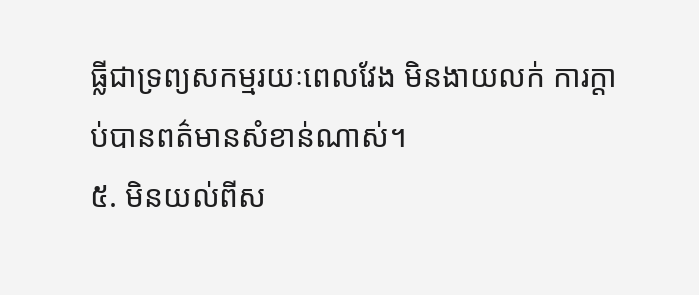ធ្លីជាទ្រព្យសកម្មរយៈពេលវែង មិនងាយលក់ ការក្តាប់បានពត៌មានសំខាន់ណាស់។
៥. មិនយល់ពីស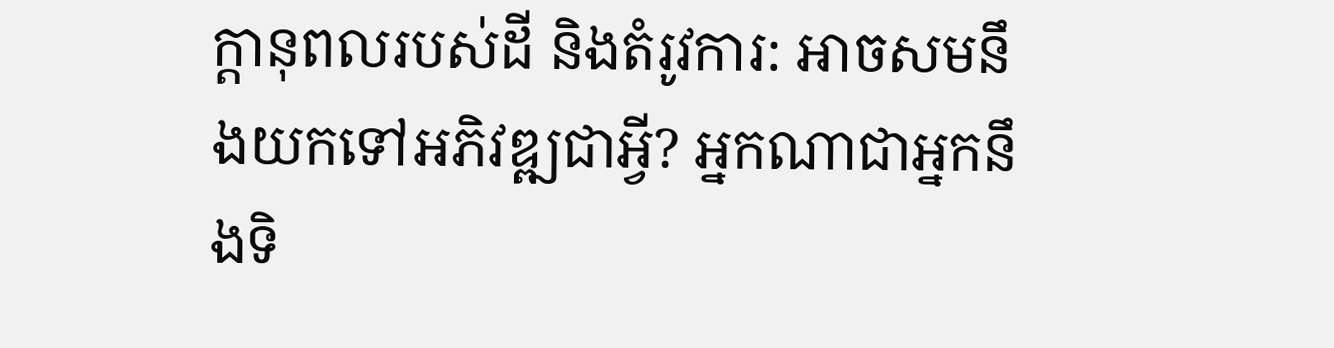ក្តានុពលរបស់ដី និងតំរូវការ: អាចសមនឹងយកទៅអភិវឌ្ឍជាអ្វី? អ្នកណាជាអ្នកនឹងទិ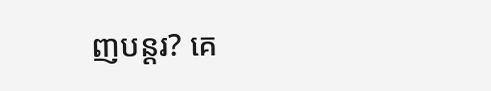ញបន្តរ? គេ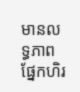មានលទ្ធភាពផ្នែកហិរ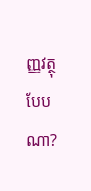ញ្ញវត្ថុបែបណា?